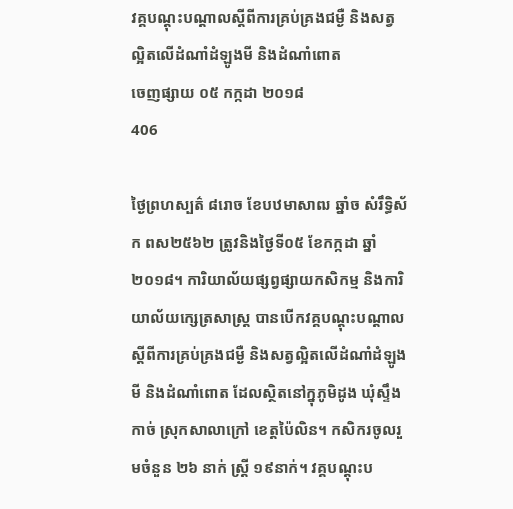វគ្គបណ្តុះបណ្តាលស្តីពីការគ្រប់គ្រងជម្ងឺ និងសត្វល្អិតលើដំណាំដំឡូងមី និងដំណាំពោត
ចេញផ្សាយ ០៥ កក្កដា ២០១៨
406

ថ្ងៃព្រហស្បត៌ ៨រោច ខែបឋមាសាឍ ឆ្នាំច សំរឹទ្ធិស័ក ពស២៥៦២ ត្រូវនិងថ្ងៃទី០៥ ខែកក្កដា ឆ្នាំ២០១៨។ ការិយាល័យផ្សព្វផ្សាយកសិកម្ម និងការិយាល័យក្សេត្រសាស្រ្ត បានបើកវគ្គបណ្តុះបណ្តាលស្តីពីការគ្រប់គ្រងជម្ងឺ និងសត្វល្អិតលើដំណាំដំឡូងមី និងដំណាំពោត ដែលស្ថិតនៅក្នុភូមិដូង ឃុំស្ទឹងកាច់ ស្រុកសាលាក្រៅ ខេត្តប៉ៃលិន។ កសិករចូលរួមចំនួន ២៦ នាក់ ស្រី្ត ១៩នាក់។ វគ្គបណ្តុះប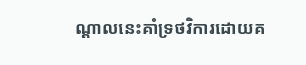ណ្តាលនេះគាំទ្រថវិការដោយគ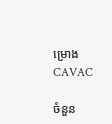ម្រោង CAVAC

ចំនួន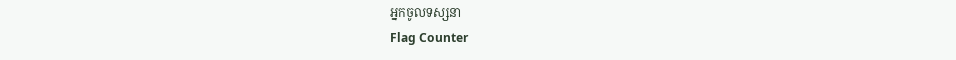អ្នកចូលទស្សនា
Flag Counter